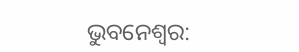ଭୁବନେଶ୍ବର: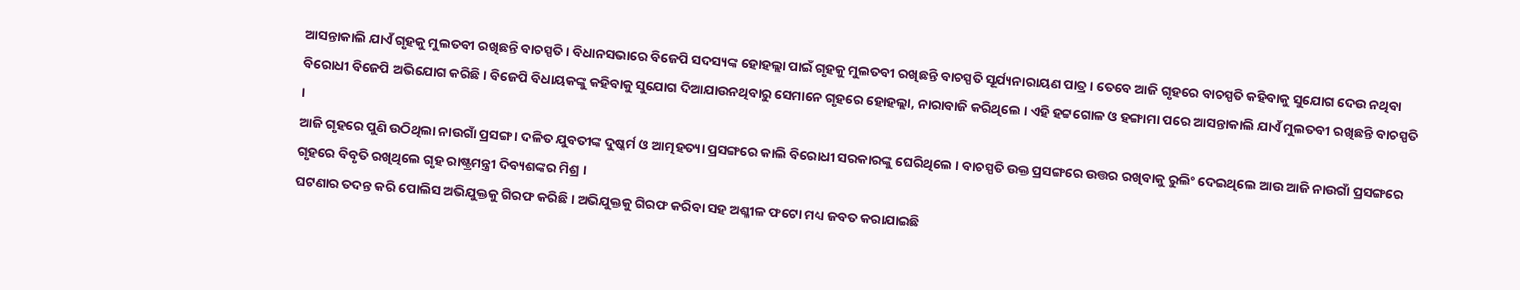ଆସନ୍ତାକାଲି ଯାଏଁ ଗୃହକୁ ମୁଲତବୀ ରଖିଛନ୍ତି ବାଚସ୍ପତି । ବିଧାନସଭାରେ ବିଜେପି ସଦସ୍ୟଙ୍କ ହୋହଲ୍ଲା ପାଇଁ ଗୃହକୁ ମୁଲତବୀ ରଖିଛନ୍ତି ବାଚସ୍ପତି ସୂର୍ଯ୍ୟନାରାୟଣ ପାତ୍ର । ତେବେ ଆଜି ଗୃହରେ ବାଚସ୍ପତି କହିବାକୁ ସୁଯୋଗ ଦେଉ ନଥିବା ବିରୋଧୀ ବିଜେପି ଅଭିଯୋଗ କରିଛି । ବିଜେପି ବିଧାୟକଙ୍କୁ କହିବାକୁ ସୁଯୋଗ ଦିଆଯାଉନଥିବାରୁ ସେମାନେ ଗୃହରେ ହୋହଲ୍ଲା, ନାରାବାଜି କରିଥିଲେ । ଏହି ହଟ୍ଟଗୋଳ ଓ ହଙ୍ଗାମା ପରେ ଆସନ୍ତାକାଲି ଯାଏଁ ମୁଲତବୀ ରଖିଛନ୍ତି ବାଚସ୍ପତି ।
ଆଜି ଗୃହରେ ପୁଣି ଉଠିଥିଲା ନାଉଗାଁ ପ୍ରସଙ୍ଗ । ଦଳିତ ଯୁବତୀଙ୍କ ଦୁଷ୍କର୍ମ ଓ ଆତ୍ମହତ୍ୟା ପ୍ରସଙ୍ଗରେ କାଲି ବିରୋଧୀ ସରକାରଙ୍କୁ ଘେରିଥିଲେ । ବାଚସ୍ପତି ଉକ୍ତ ପ୍ରସଙ୍ଗରେ ଉତ୍ତର ରଖିବାକୁ ରୁଲିଂ ଦେଇଥିଲେ ଆଉ ଆଜି ନାଉଗାଁ ପ୍ରସଙ୍ଗରେ ଗୃହରେ ବିବୃତି ରଖିଥିଲେ ଗୃହ ରାଷ୍ଟ୍ରମନ୍ତ୍ରୀ ଦିବ୍ୟଶଙ୍କର ମିଶ୍ର ।
ଘଟଣାର ତଦନ୍ତ କରି ପୋଲିସ ଅଭିଯୁକ୍ତକୁ ଗିରଫ କରିଛି । ଅଭିଯୁକ୍ତକୁ ଗିରଫ କରିବା ସହ ଅଶ୍ଳୀଳ ଫଟୋ ମଧ୍ୟ ଜବତ କରାଯାଇଛି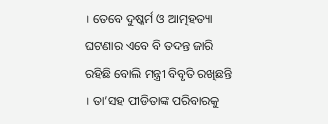। ତେବେ ଦୁଷ୍କର୍ମ ଓ ଆତ୍ମହତ୍ୟା ଘଟଣାର ଏବେ ବି ତଦନ୍ତ ଜାରି ରହିଛି ବୋଲି ମନ୍ତ୍ରୀ ବିବୃତି ରଖିଛନ୍ତି । ତା’ସହ ପୀଡିତାଙ୍କ ପରିବାରକୁ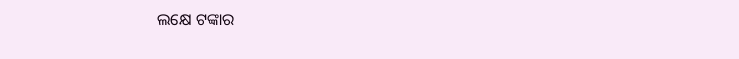ଲକ୍ଷେ ଟଙ୍କାର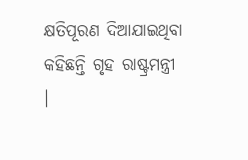କ୍ଷତିପୂରଣ ଦିଆଯାଇଥିବା କହିଛନ୍ତି ଗୃହ ରାଷ୍ଟ୍ରମନ୍ତ୍ରୀ ।